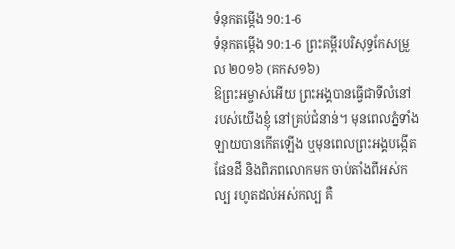ទំនុកតម្កើង 90:1-6
ទំនុកតម្កើង 90:1-6 ព្រះគម្ពីរបរិសុទ្ធកែសម្រួល ២០១៦ (គកស១៦)
ឱព្រះអម្ចាស់អើយ ព្រះអង្គបានធ្វើជាទីលំនៅ របស់យើងខ្ញុំ នៅគ្រប់ជំនាន់។ មុនពេលភ្នំទាំងឡាយបានកើតឡើង ឬមុនពេលព្រះអង្គបង្កើតផែនដី និងពិភពលោកមក ចាប់តាំងពីអស់កល្ប រហូតដល់អស់កល្ប គឺ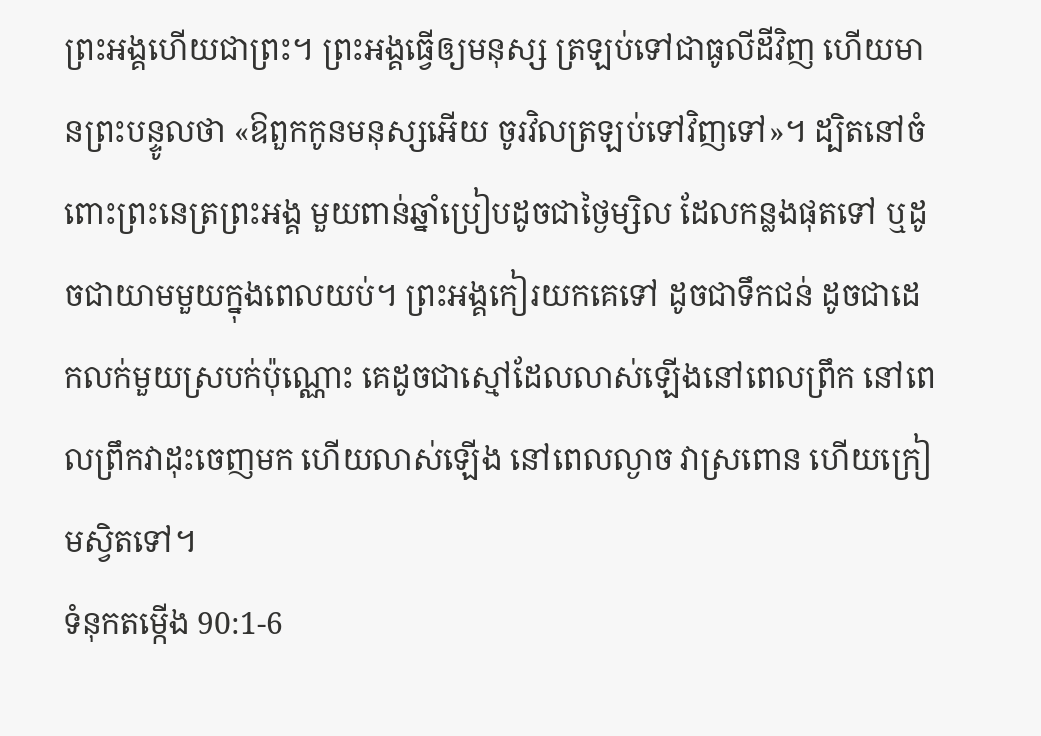ព្រះអង្គហើយជាព្រះ។ ព្រះអង្គធ្វើឲ្យមនុស្ស ត្រឡប់ទៅជាធូលីដីវិញ ហើយមានព្រះបន្ទូលថា «ឱពួកកូនមនុស្សអើយ ចូរវិលត្រឡប់ទៅវិញទៅ»។ ដ្បិតនៅចំពោះព្រះនេត្រព្រះអង្គ មួយពាន់ឆ្នាំប្រៀបដូចជាថ្ងៃម្សិល ដែលកន្លងផុតទៅ ឬដូចជាយាមមួយក្នុងពេលយប់។ ព្រះអង្គកៀរយកគេទៅ ដូចជាទឹកជន់ ដូចជាដេកលក់មួយស្របក់ប៉ុណ្ណោះ គេដូចជាស្មៅដែលលាស់ឡើងនៅពេលព្រឹក នៅពេលព្រឹកវាដុះចេញមក ហើយលាស់ឡើង នៅពេលល្ងាច វាស្រពោន ហើយក្រៀមស្វិតទៅ។
ទំនុកតម្កើង 90:1-6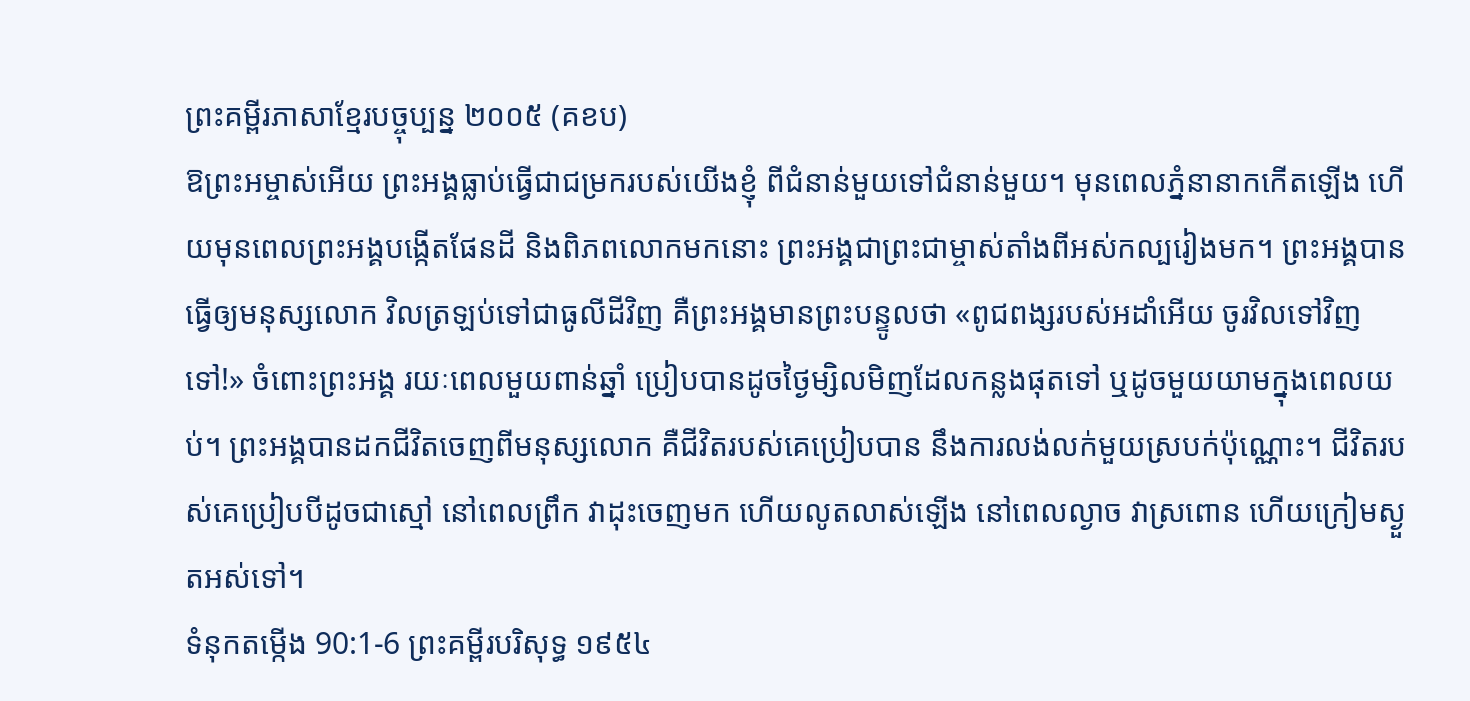ព្រះគម្ពីរភាសាខ្មែរបច្ចុប្បន្ន ២០០៥ (គខប)
ឱព្រះអម្ចាស់អើយ ព្រះអង្គធ្លាប់ធ្វើជាជម្រករបស់យើងខ្ញុំ ពីជំនាន់មួយទៅជំនាន់មួយ។ មុនពេលភ្នំនានាកកើតឡើង ហើយមុនពេលព្រះអង្គបង្កើតផែនដី និងពិភពលោកមកនោះ ព្រះអង្គជាព្រះជាម្ចាស់តាំងពីអស់កល្បរៀងមក។ ព្រះអង្គបានធ្វើឲ្យមនុស្សលោក វិលត្រឡប់ទៅជាធូលីដីវិញ គឺព្រះអង្គមានព្រះបន្ទូលថា «ពូជពង្សរបស់អដាំអើយ ចូរវិលទៅវិញទៅ!» ចំពោះព្រះអង្គ រយៈពេលមួយពាន់ឆ្នាំ ប្រៀបបានដូចថ្ងៃម្សិលមិញដែលកន្លងផុតទៅ ឬដូចមួយយាមក្នុងពេលយប់។ ព្រះអង្គបានដកជីវិតចេញពីមនុស្សលោក គឺជីវិតរបស់គេប្រៀបបាន នឹងការលង់លក់មួយស្របក់ប៉ុណ្ណោះ។ ជីវិតរបស់គេប្រៀបបីដូចជាស្មៅ នៅពេលព្រឹក វាដុះចេញមក ហើយលូតលាស់ឡើង នៅពេលល្ងាច វាស្រពោន ហើយក្រៀមស្ងួតអស់ទៅ។
ទំនុកតម្កើង 90:1-6 ព្រះគម្ពីរបរិសុទ្ធ ១៩៥៤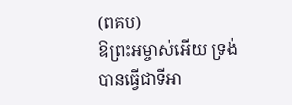(ពគប)
ឱព្រះអម្ចាស់អើយ ទ្រង់បានធ្វើជាទីអា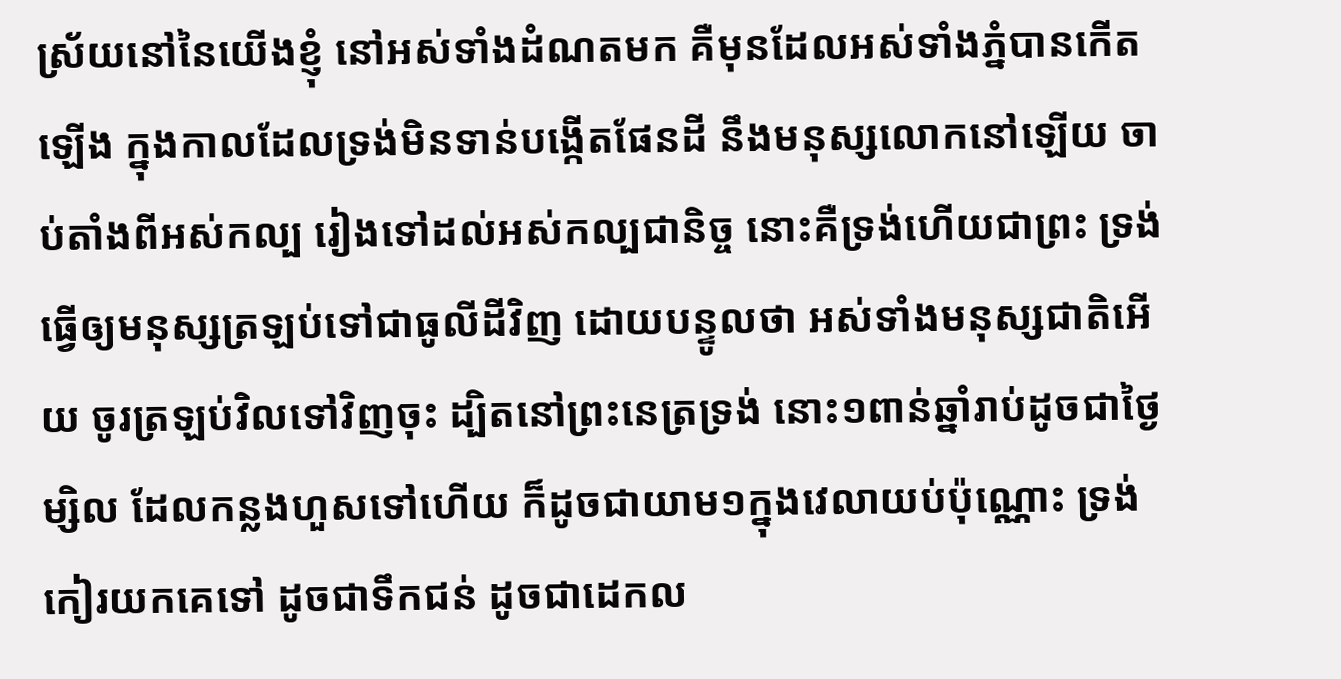ស្រ័យនៅនៃយើងខ្ញុំ នៅអស់ទាំងដំណតមក គឺមុនដែលអស់ទាំងភ្នំបានកើតឡើង ក្នុងកាលដែលទ្រង់មិនទាន់បង្កើតផែនដី នឹងមនុស្សលោកនៅឡើយ ចាប់តាំងពីអស់កល្ប រៀងទៅដល់អស់កល្បជានិច្ច នោះគឺទ្រង់ហើយជាព្រះ ទ្រង់ធ្វើឲ្យមនុស្សត្រឡប់ទៅជាធូលីដីវិញ ដោយបន្ទូលថា អស់ទាំងមនុស្សជាតិអើយ ចូរត្រឡប់វិលទៅវិញចុះ ដ្បិតនៅព្រះនេត្រទ្រង់ នោះ១ពាន់ឆ្នាំរាប់ដូចជាថ្ងៃម្សិល ដែលកន្លងហួសទៅហើយ ក៏ដូចជាយាម១ក្នុងវេលាយប់ប៉ុណ្ណោះ ទ្រង់កៀរយកគេទៅ ដូចជាទឹកជន់ ដូចជាដេកល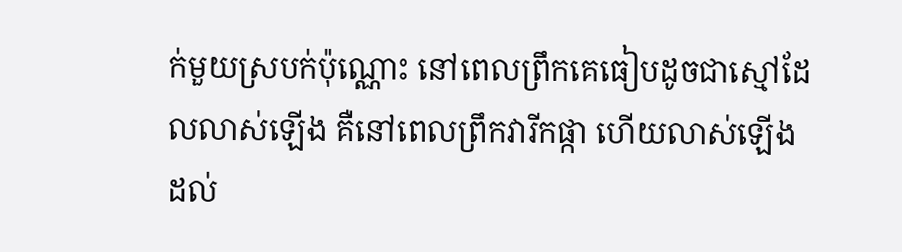ក់មួយស្របក់ប៉ុណ្ណោះ នៅពេលព្រឹកគេធៀបដូចជាស្មៅដែលលាស់ឡើង គឺនៅពេលព្រឹកវារីកផ្កា ហើយលាស់ឡើង ដល់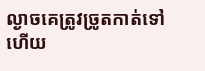ល្ងាចគេត្រូវច្រូតកាត់ទៅ ហើយ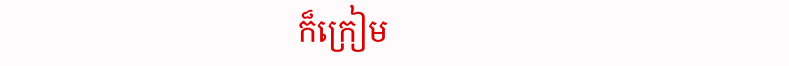ក៏ក្រៀម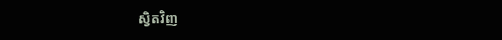ស្វិតវិញ